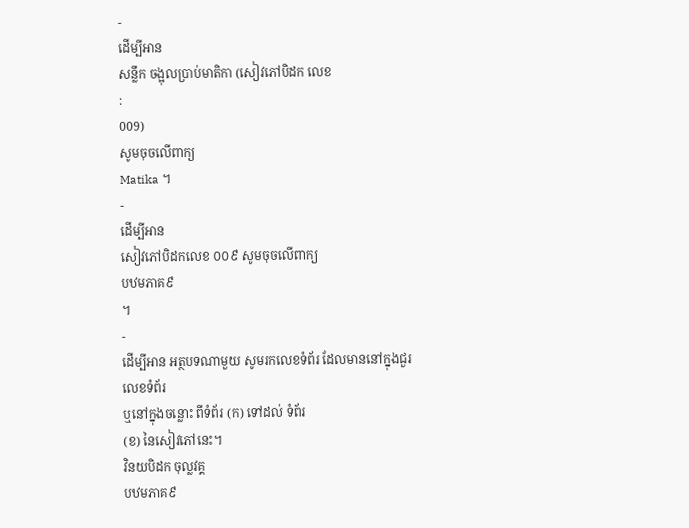-
ដើម្បីអាន
សន្លឹក ចង្អុលប្រាប់មាតិកា (សៀវភៅបិដក លេខ
:
009)
សូមចុចលើពាក្យ
Matika ។
-
ដើម្បីអាន
សៀវភៅបិដកលេខ ០០៩ សូមចុចលើពាក្យ
បឋមភាគ៩
។
-
ដើម្បីអាន អត្ថបទណាមួយ សូមរកលេខទំព័រ ដែលមាននៅក្នុងជួរ
លេខទំព័រ
ឬនៅក្នុងចន្លោះ ពីទំព័រ (ក) ទៅដល់ ទំព័រ
(ខ) នៃសៀវភៅនេះ។
វិនយបិដក ចុល្លវគ្គ
បឋមភាគ៩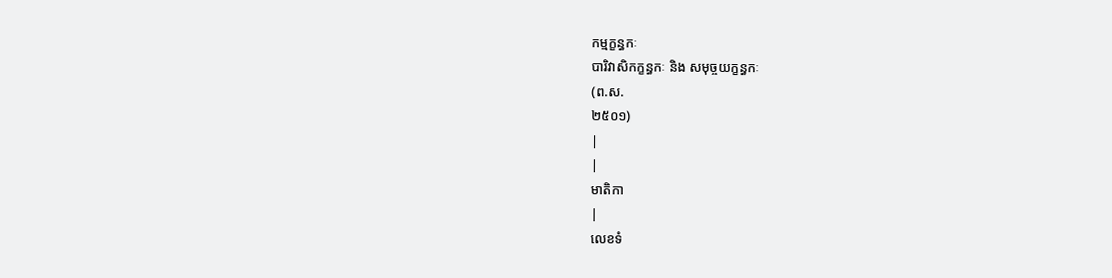កម្មក្ខន្ធកៈ
បារិវាសិកក្ខន្ធកៈ និង សមុច្ចយក្ខន្ធកៈ
(ព.ស.
២៥០១)
|
|
មាតិកា
|
លេខទំ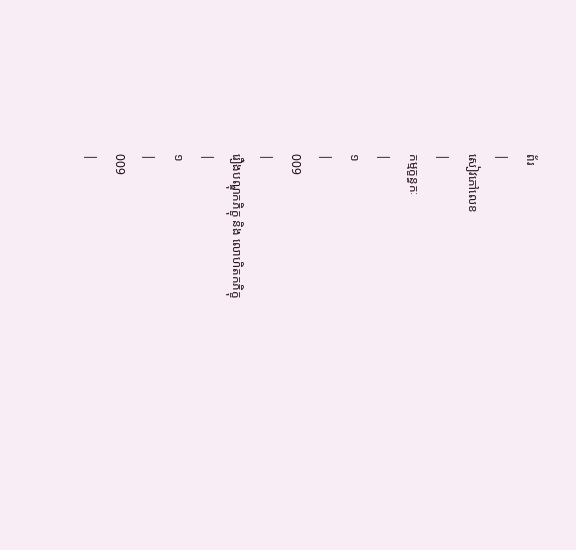ព័រ
|
សៀវភៅលេខ
|
កម្មក្ខន្ធកៈ
|
១
|
009
|
រឿងបណ្ឌុកភិក្ខុ និង លោហិតកភិក្ខុ
|
១
|
009
|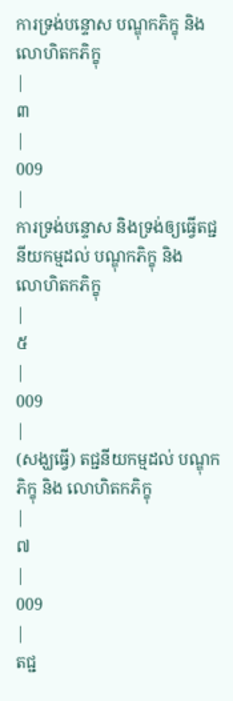ការទ្រង់បន្ទោស បណ្ឌុកភិក្ខុ និង លោហិតកភិក្ខុ
|
៣
|
009
|
ការទ្រង់បន្ទោស និងទ្រង់ឲ្យធ្វើតជ្ជនីយកម្មដល់ បណ្ឌុកភិក្ខុ និង
លោហិតកភិក្ខុ
|
៥
|
009
|
(សង្ឃធ្វើ) តជ្ជនីយកម្មដល់ បណ្ឌុកភិក្ខុ និង លោហិតកភិក្ខុ
|
៧
|
009
|
តជ្ជ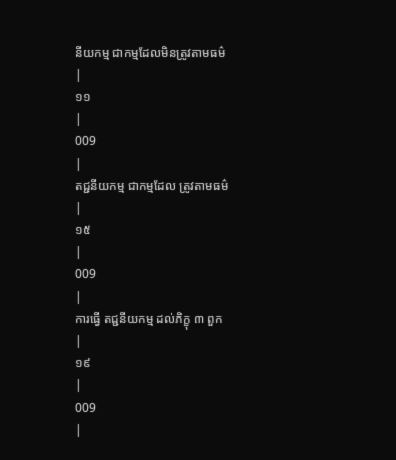នីយកម្ម ជាកម្មដែលមិនត្រូវតាមធម៌
|
១១
|
009
|
តជ្ជនីយកម្ម ជាកម្មដែល ត្រូវតាមធម៌
|
១៥
|
009
|
ការធ្វើ តជ្ជនីយកម្ម ដល់ភិក្ខុ ៣ ពួក
|
១៩
|
009
|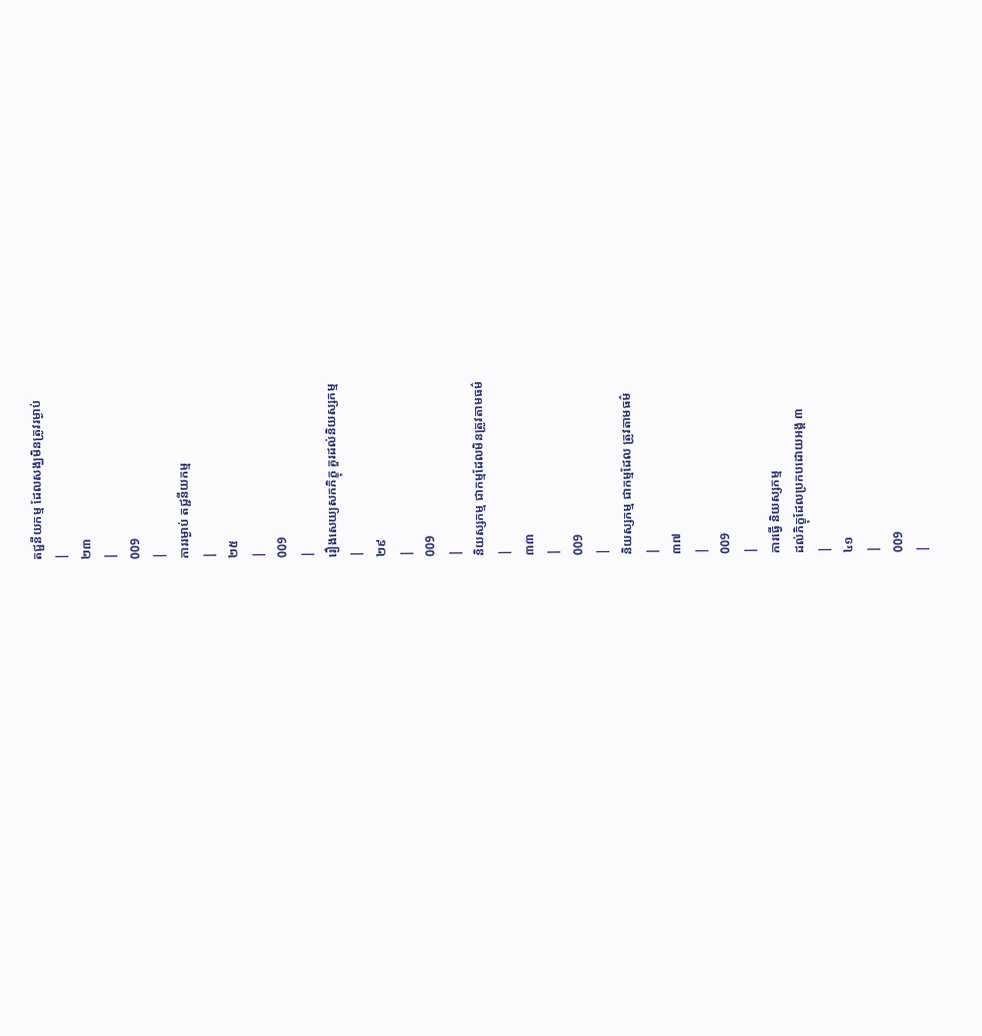តជ្ជនីយកម្ម ដែលសង្ឃមិនត្រូវរម្ងាប់
|
២៣
|
009
|
ការរម្ងាប់ តជ្ជនីយកម្ម
|
២៥
|
009
|
រឿងសេយ្យសកភិក្ខុ គួរដល់និយស្សកម្ម
|
២៩
|
009
|
និយស្សកម្ម ជាកម្មដែលមិនត្រូវតាមធម៌
|
៣៣
|
009
|
និយស្សកម្ម ជាកម្មដែល ត្រូវតាមធម៌
|
៣៧
|
009
|
ការធ្វើ និយស្សកម្ម
ដល់ភិក្ខុដែលប្រកបដោយអង្គ ៣
|
៤១
|
009
|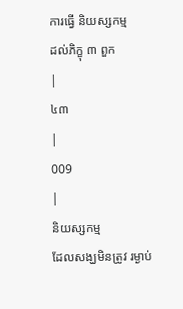ការធ្វើ និយស្សកម្ម
ដល់ភិក្ខុ ៣ ពួក
|
៤៣
|
009
|
និយស្សកម្ម
ដែលសង្ឃមិនត្រូវ រម្ងាប់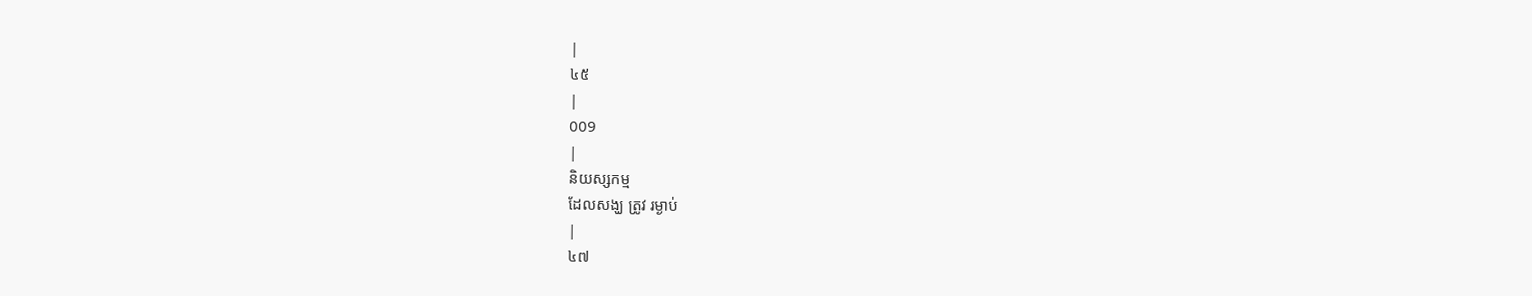|
៤៥
|
009
|
និយស្សកម្ម
ដែលសង្ឃ ត្រូវ រម្ងាប់
|
៤៧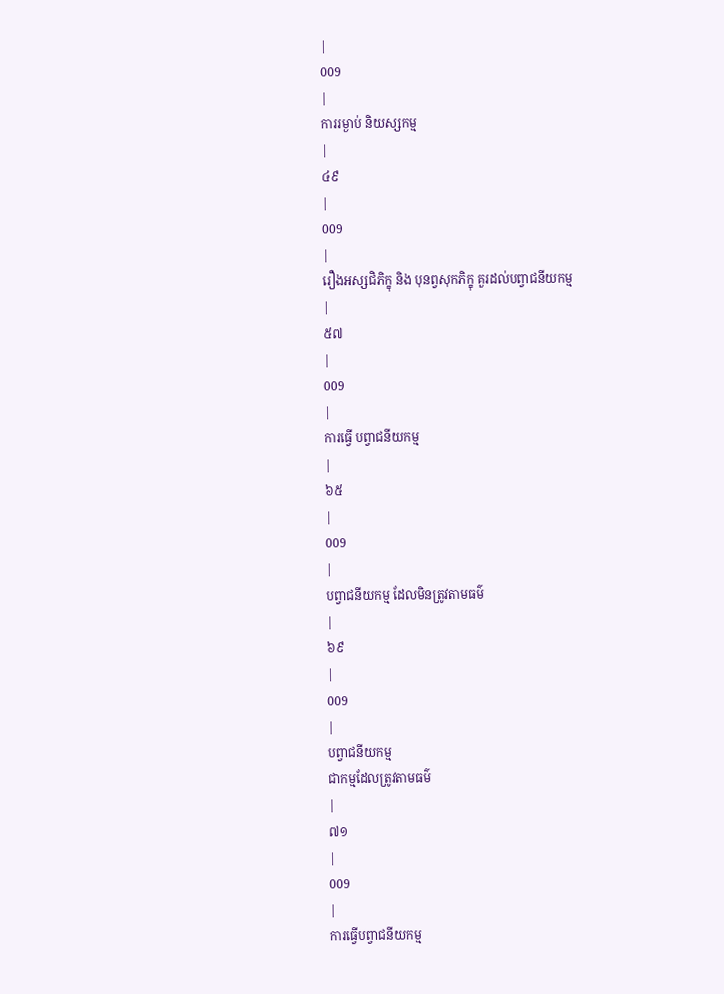|
009
|
ការរម្ងាប់ និយស្សកម្ម
|
៤៩
|
009
|
រឿងអស្សជិភិក្ខុ និង បុនព្វសុកភិក្ខុ គួរដល់បព្វាជនីយកម្ម
|
៥៧
|
009
|
ការធ្វើ បព្វាជនីយកម្ម
|
៦៥
|
009
|
បព្វាជនីយកម្ម ដែលមិនត្រូវតាមធម៌
|
៦៩
|
009
|
បព្វាជនីយកម្ម
ជាកម្មដែលត្រូវតាមធម៌
|
៧១
|
009
|
ការធ្វើបព្វាជនីយកម្ម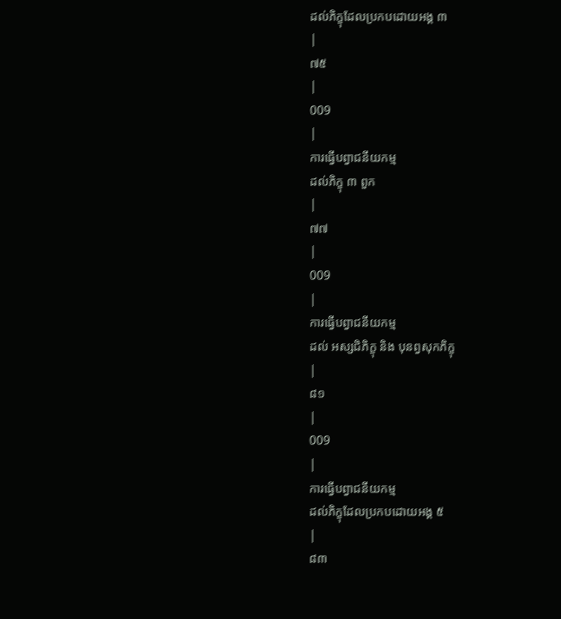ដល់ភិក្ខុដែលប្រកបដោយអង្គ ៣
|
៧៥
|
009
|
ការធ្វើបព្វាជនីយកម្ម
ដល់ភិក្ខុ ៣ ពួក
|
៧៧
|
009
|
ការធ្វើបព្វាជនីយកម្ម
ដល់ អស្សជិភិក្ខុ និង បុនព្វសុកភិក្ខុ
|
៨១
|
009
|
ការធ្វើបព្វាជនីយកម្ម
ដល់ភិក្ខុដែលប្រកបដោយអង្គ ៥
|
៨៣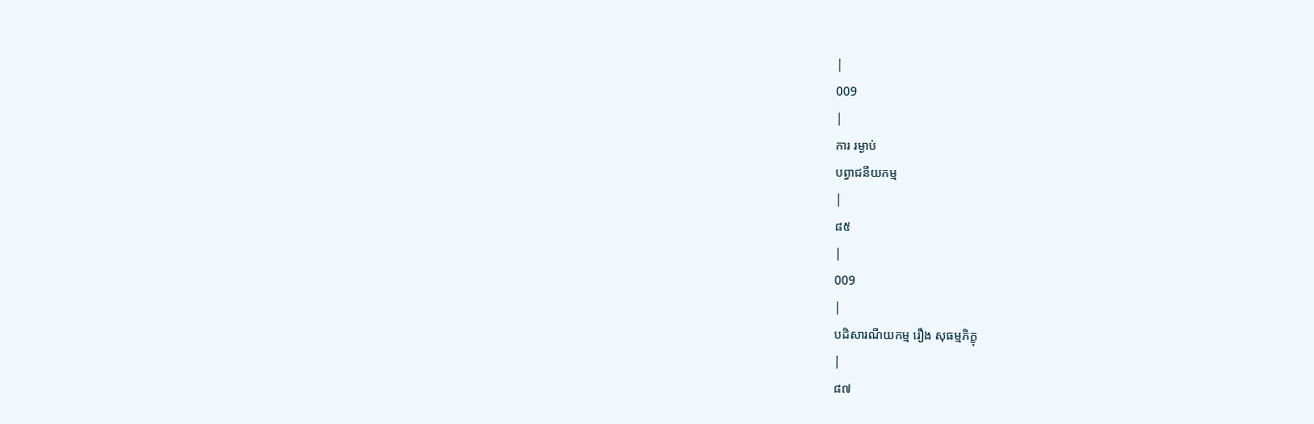|
009
|
ការ រម្ងាប់
បព្វាជនីយកម្ម
|
៨៥
|
009
|
បដិសារណីយកម្ម រឿង សុធម្មភិក្ខុ
|
៨៧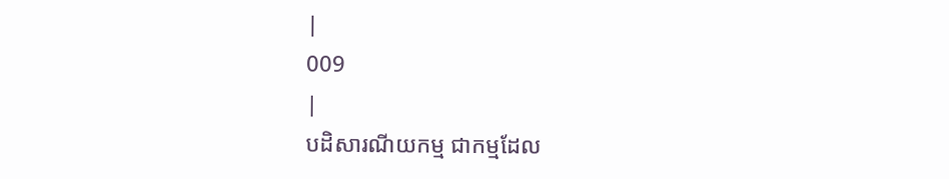|
009
|
បដិសារណីយកម្ម ជាកម្មដែល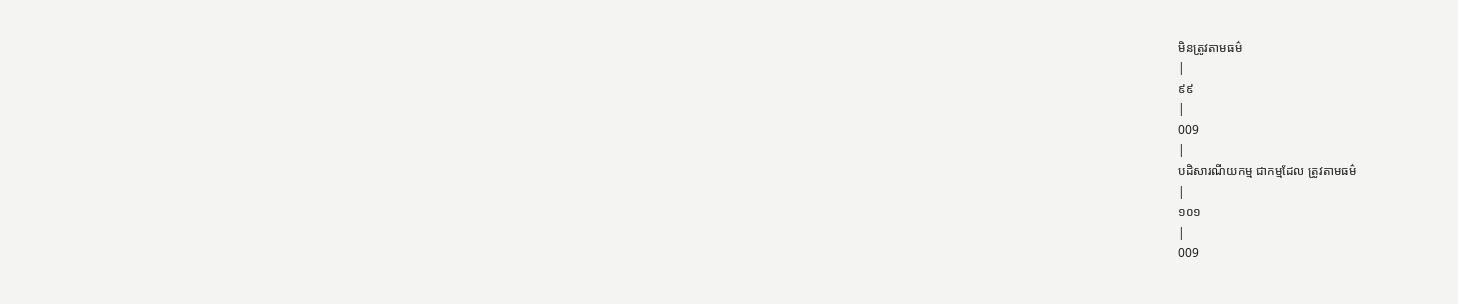មិនត្រូវតាមធម៌
|
៩៩
|
009
|
បដិសារណីយកម្ម ជាកម្មដែល ត្រូវតាមធម៌
|
១០១
|
009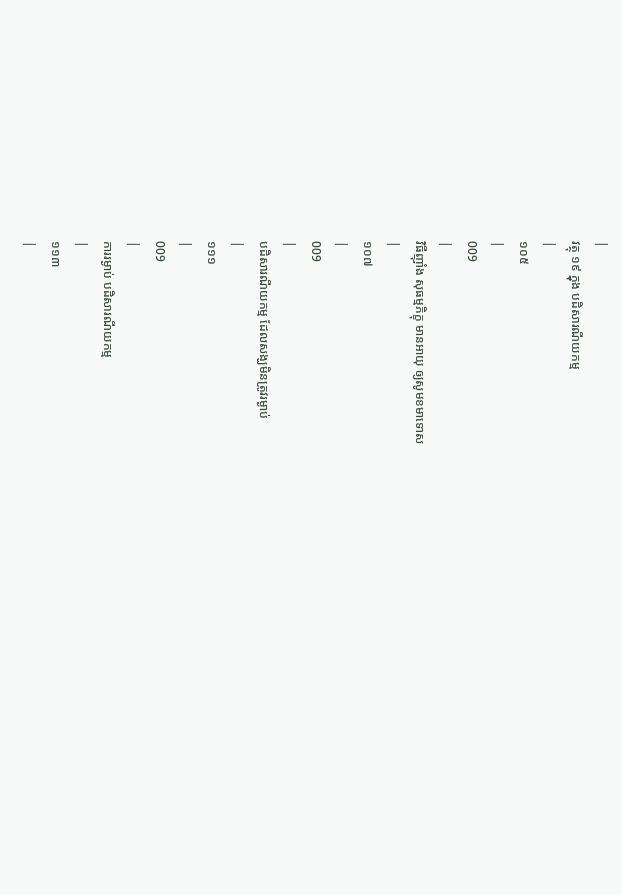|
វត្ថុ ១៩ ក្នុង បដិសារណីយកម្ម
|
១០៥
|
009
|
វិធីញ៉ាំង សុធម្មភិក្ខុ មានអាយុ ឲ្យសូមខមាទោស
|
១០៧
|
009
|
បដិសារណីយកម្ម ដែលសង្ឃមិនត្រូវរម្ងាប់
|
១១១
|
009
|
ការរម្ងាប់ បដិសារណីយកម្ម
|
១១៣
|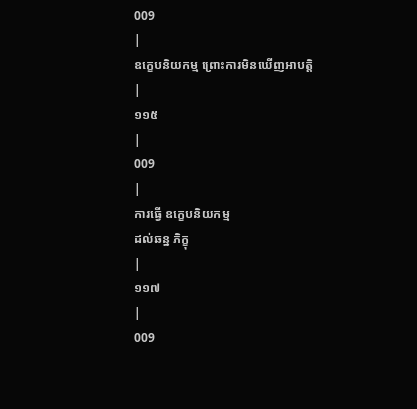009
|
ឧក្ខេបនិយកម្ម ព្រោះការមិនឃើញអាបត្តិ
|
១១៥
|
009
|
ការធ្វើ ឧក្ខេបនិយកម្ម
ដល់ឆន្ន ភិក្ខុ
|
១១៧
|
009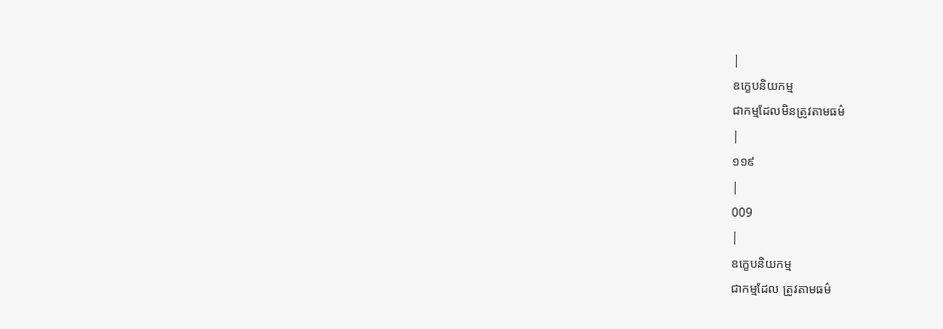|
ឧក្ខេបនិយកម្ម
ជាកម្មដែលមិនត្រូវតាមធម៌
|
១១៩
|
009
|
ឧក្ខេបនិយកម្ម
ជាកម្មដែល ត្រូវតាមធម៌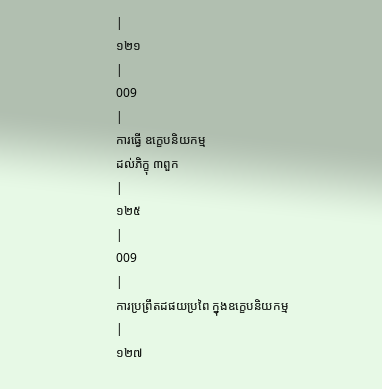|
១២១
|
009
|
ការធ្វើ ឧក្ខេបនិយកម្ម
ដល់ភិក្ខុ ៣ពួក
|
១២៥
|
009
|
ការប្រព្រឹតដផយប្រពៃ ក្នុងឧក្ខេបនិយកម្ម
|
១២៧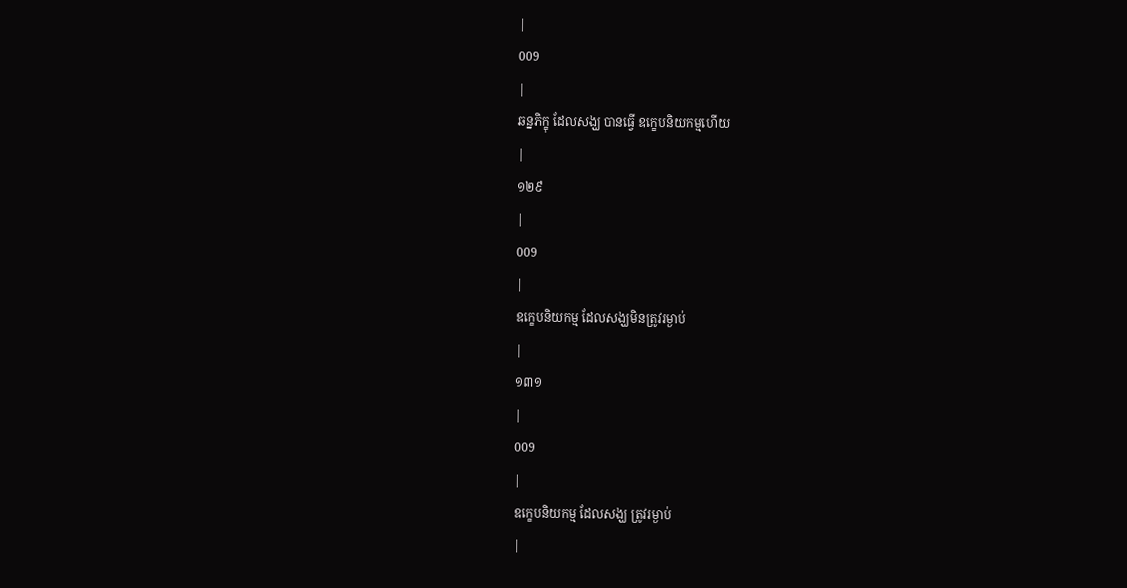|
009
|
ឆន្នភិក្ខុ ដែលសង្ឃ បានធ្វើ ឧក្ខេបនិយកម្មហើយ
|
១២៩
|
009
|
ឧក្ខេបនិយកម្ម ដែលសង្ឃមិនត្រូវរម្ងាប់
|
១៣១
|
009
|
ឧក្ខេបនិយកម្ម ដែលសង្ឃ ត្រូវរម្ងាប់
|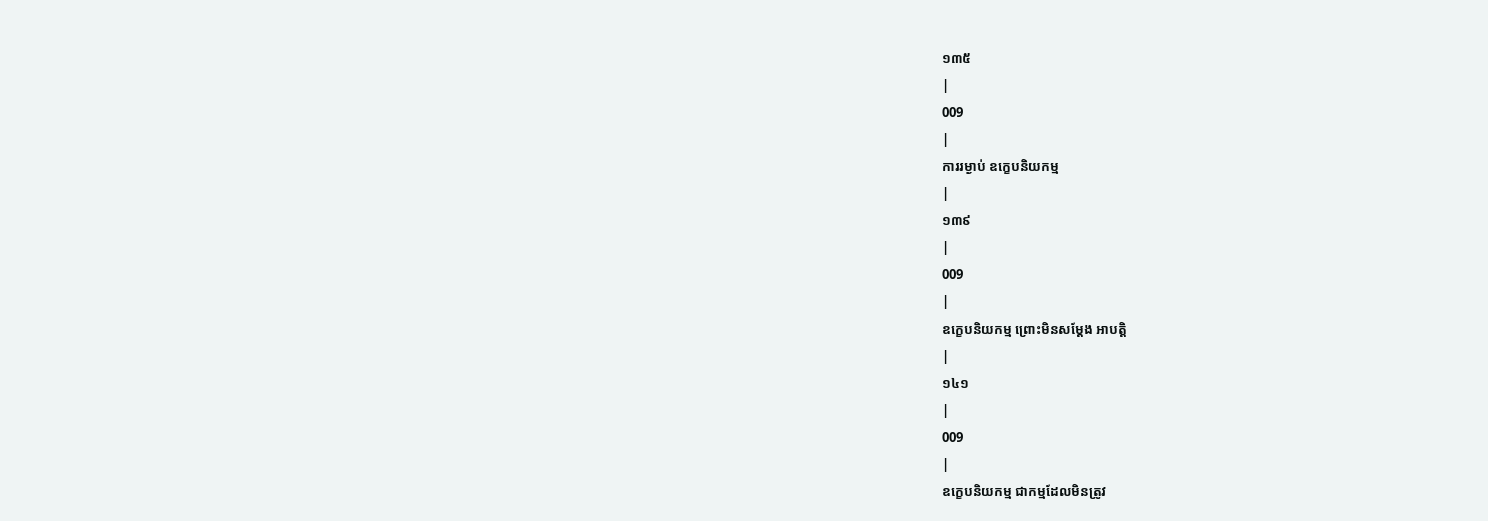១៣៥
|
009
|
ការរម្ងាប់ ឧក្ខេបនិយកម្ម
|
១៣៩
|
009
|
ឧក្ខេបនិយកម្ម ព្រោះមិនសម្តែង អាបត្តិ
|
១៤១
|
009
|
ឧក្ខេបនិយកម្ម ជាកម្មដែលមិនត្រូវ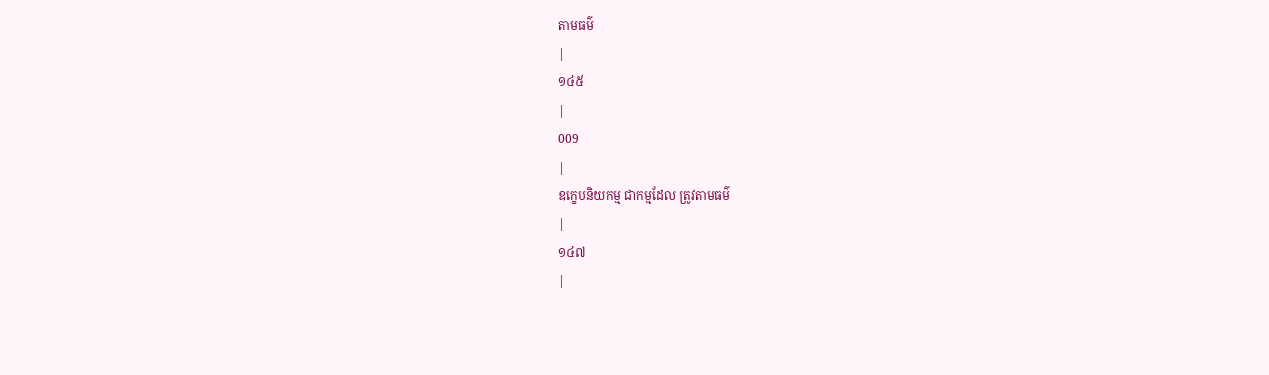តាមធម៌
|
១៤៥
|
009
|
ឧក្ខេបនិយកម្ម ជាកម្មដែល ត្រូវតាមធម៌
|
១៤៧
|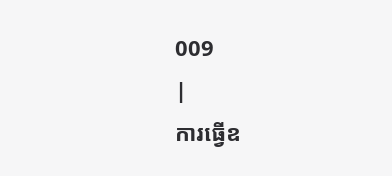009
|
ការធ្វើឧ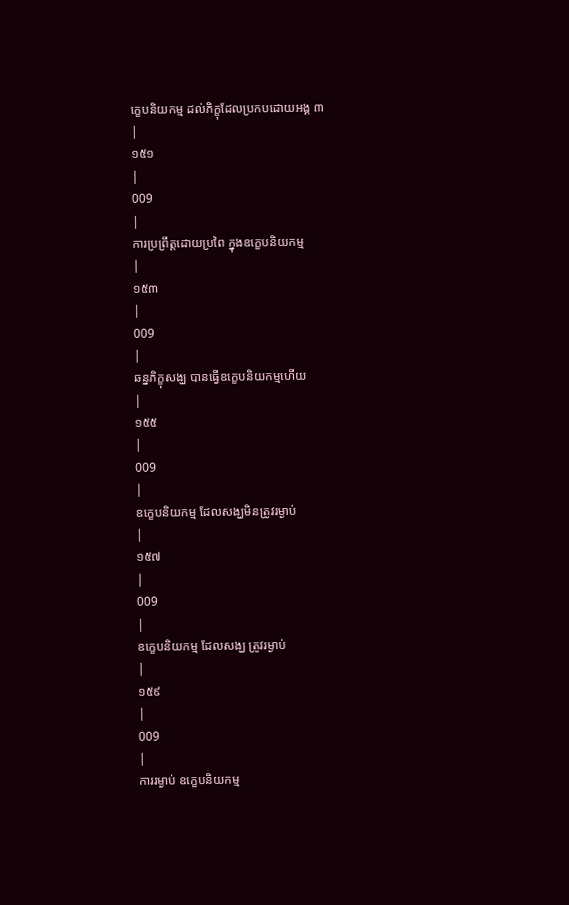ក្ខេបនិយកម្ម ដល់ភិក្ខុដែលប្រកបដោយអង្គ ៣
|
១៥១
|
009
|
ការប្រព្រឹត្តដោយប្រពៃ ក្នុងឧក្ខេបនិយកម្ម
|
១៥៣
|
009
|
ឆន្នភិក្ខុសង្ឃ បានធ្វើឧក្ខេបនិយកម្មហើយ
|
១៥៥
|
009
|
ឧក្ខេបនិយកម្ម ដែលសង្ឃមិនត្រូវរម្ងាប់
|
១៥៧
|
009
|
ឧក្ខេបនិយកម្ម ដែលសង្ឃ ត្រូវរម្ងាប់
|
១៥៩
|
009
|
ការរម្ងាប់ ឧក្ខេបនិយកម្ម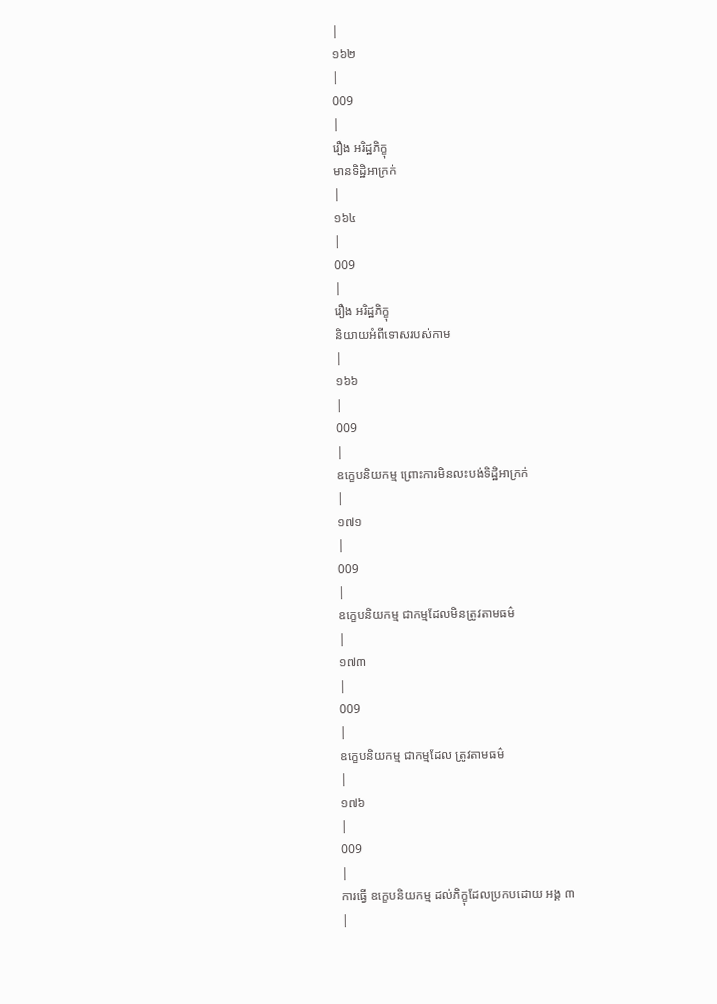|
១៦២
|
009
|
រឿង អរិដ្ឋភិក្ខុ
មានទិដ្ឋិអាក្រក់
|
១៦៤
|
009
|
រឿង អរិដ្ឋភិក្ខុ
និយាយអំពីទោសរបស់កាម
|
១៦៦
|
009
|
ឧក្ខេបនិយកម្ម ព្រោះការមិនលះបង់ទិដ្ឋិអាក្រក់
|
១៧១
|
009
|
ឧក្ខេបនិយកម្ម ជាកម្មដែលមិនត្រូវតាមធម៌
|
១៧៣
|
009
|
ឧក្ខេបនិយកម្ម ជាកម្មដែល ត្រូវតាមធម៌
|
១៧៦
|
009
|
ការធ្វើ ឧក្ខេបនិយកម្ម ដល់ភិក្ខុដែលប្រកបដោយ អង្គ ៣
|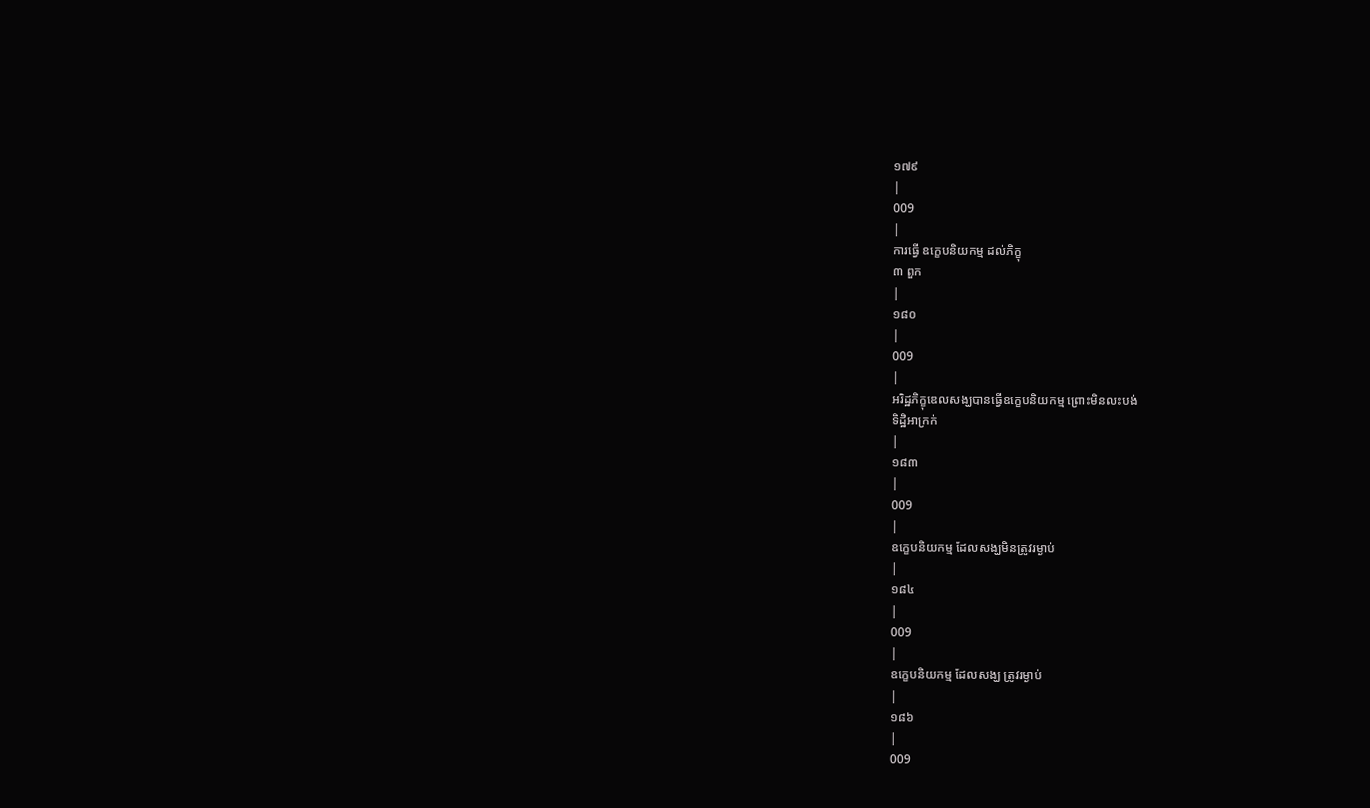១៧៩
|
009
|
ការធ្វើ ឧក្ខេបនិយកម្ម ដល់ភិក្ខុ
៣ ពួក
|
១៨០
|
009
|
អរិដ្ឋភិក្ខុឌេលសង្ឃបានធ្វើឧក្ខេបនិយកម្ម ព្រោះមិនលះបង់
ទិដ្ឋិអាក្រក់
|
១៨៣
|
009
|
ឧក្ខេបនិយកម្ម ដែលសង្ឃមិនត្រូវរម្ងាប់
|
១៨៤
|
009
|
ឧក្ខេបនិយកម្ម ដែលសង្ឃ ត្រូវរម្ងាប់
|
១៨៦
|
009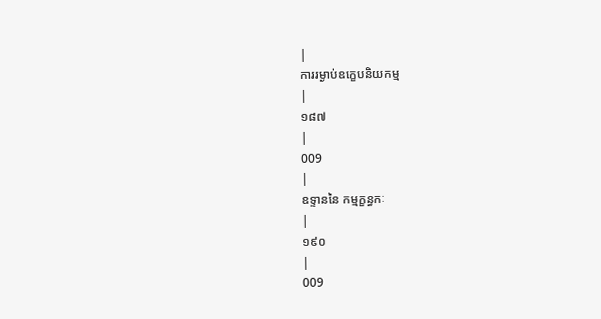|
ការរម្ងាប់ឧក្ខេបនិយកម្ម
|
១៨៧
|
009
|
ឧទ្ទាននៃ កម្មក្ខន្ធកៈ
|
១៩០
|
009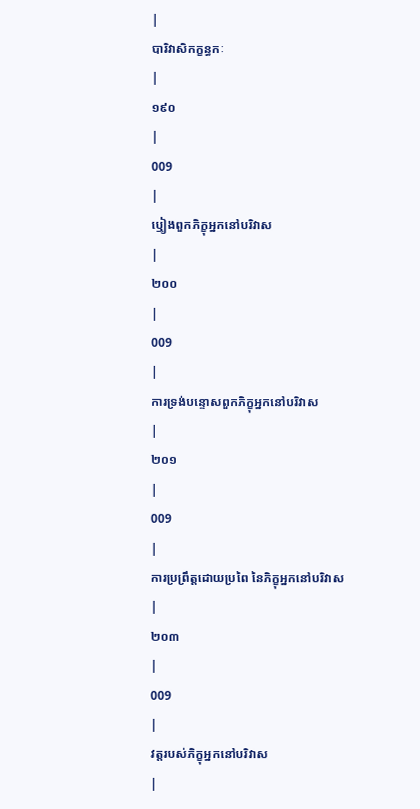|
បារិវាសិកក្ខន្ធកៈ
|
១៩០
|
009
|
ឬៀងពួកភិក្ខុអ្នកនៅបរិវាស
|
២០០
|
009
|
ការទ្រង់បន្ទោសពួកភិក្ខុអ្នកនៅបរិវាស
|
២០១
|
009
|
ការប្រព្រឹត្តដោយប្រពៃ នៃភិក្ខុអ្នកនៅបរិវាស
|
២០៣
|
009
|
វត្តរបស់ភិក្ខុអ្នកនៅបរិវាស
|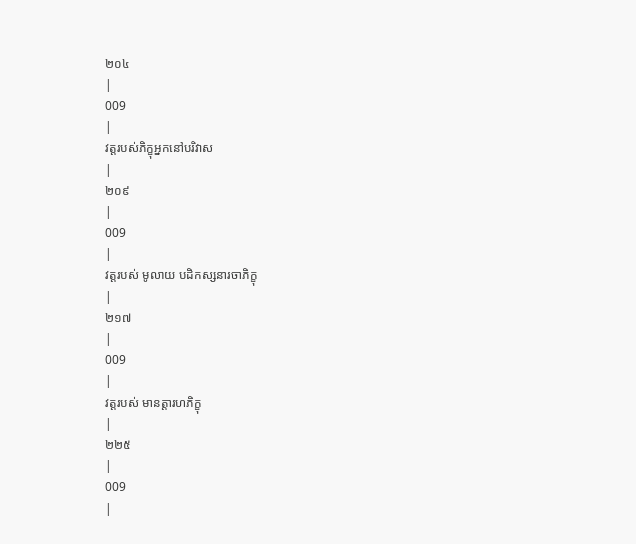២០៤
|
009
|
វត្តរបស់ភិក្ខុអ្នកនៅបរិវាស
|
២០៩
|
009
|
វត្តរបស់ មូលាយ បដិកស្សនារចាភិក្ខុ
|
២១៧
|
009
|
វត្តរបស់ មានត្តារហភិក្ខុ
|
២២៥
|
009
|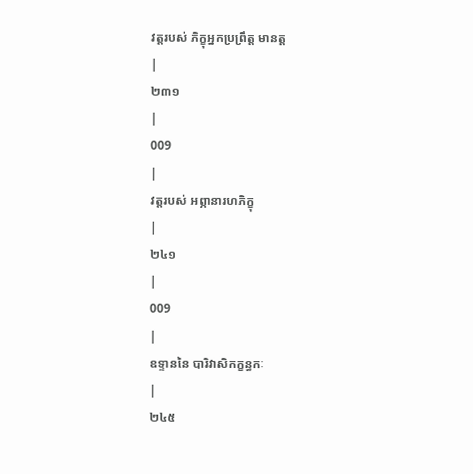វត្តរបស់ ភិក្ខុអ្នកប្រព្រឹត្ត មានត្ត
|
២៣១
|
009
|
វត្តរបស់ អព្ភានារហភិក្ខុ
|
២៤១
|
009
|
ឧទ្ទាននៃ បារិវាសិកក្ខន្ធកៈ
|
២៤៥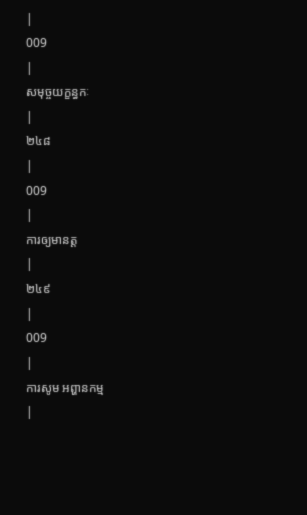|
009
|
សមុច្ចយក្ខន្ធកៈ
|
២៤៨
|
009
|
ការឲ្យមានត្ត
|
២៤៩
|
009
|
ការសូម អព្ហានកម្ម
|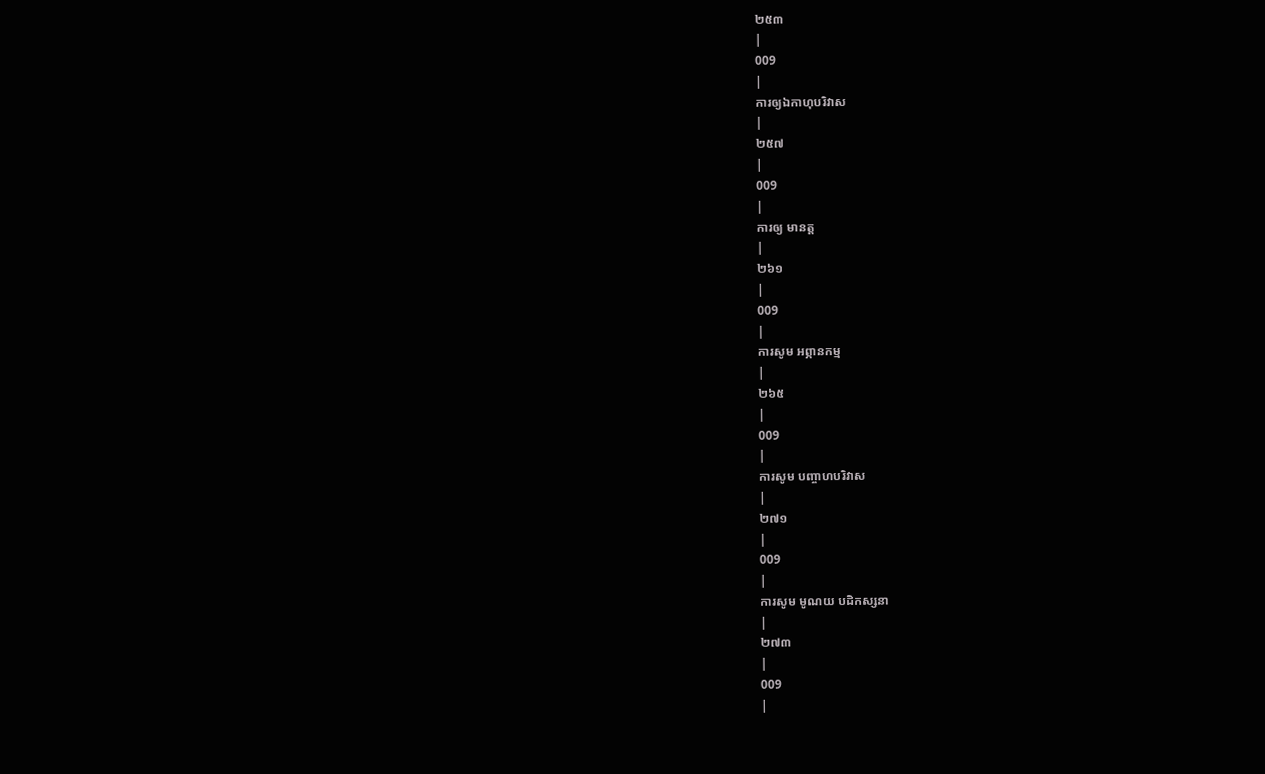២៥៣
|
009
|
ការឲ្យឯកាហុបរិវាស
|
២៥៧
|
009
|
ការឲ្យ មានត្ត
|
២៦១
|
009
|
ការសូម អព្ភានកម្ម
|
២៦៥
|
009
|
ការសូម បញ្ចាហបរិវាស
|
២៧១
|
009
|
ការសូម មូណយ បដិកស្សនា
|
២៧៣
|
009
|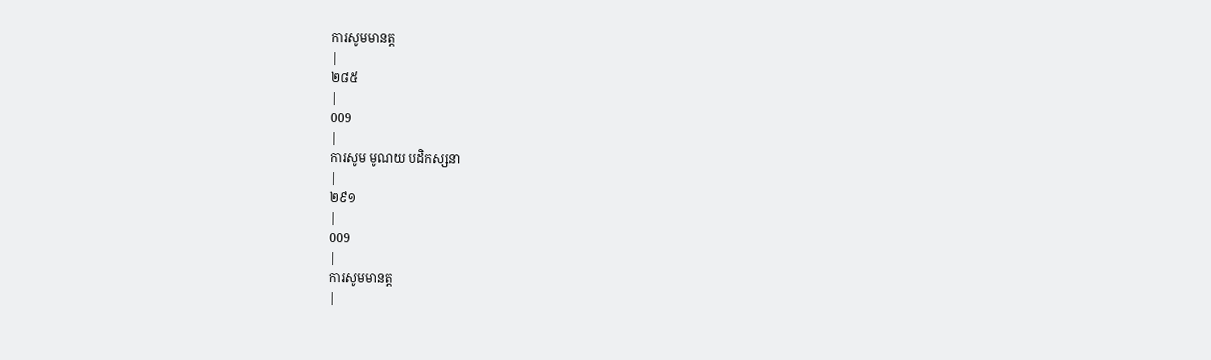ការសូមមានត្ត
|
២៨៥
|
009
|
ការសូម មូណយ បដិកស្សនា
|
២៩១
|
009
|
ការសូមមានត្ត
|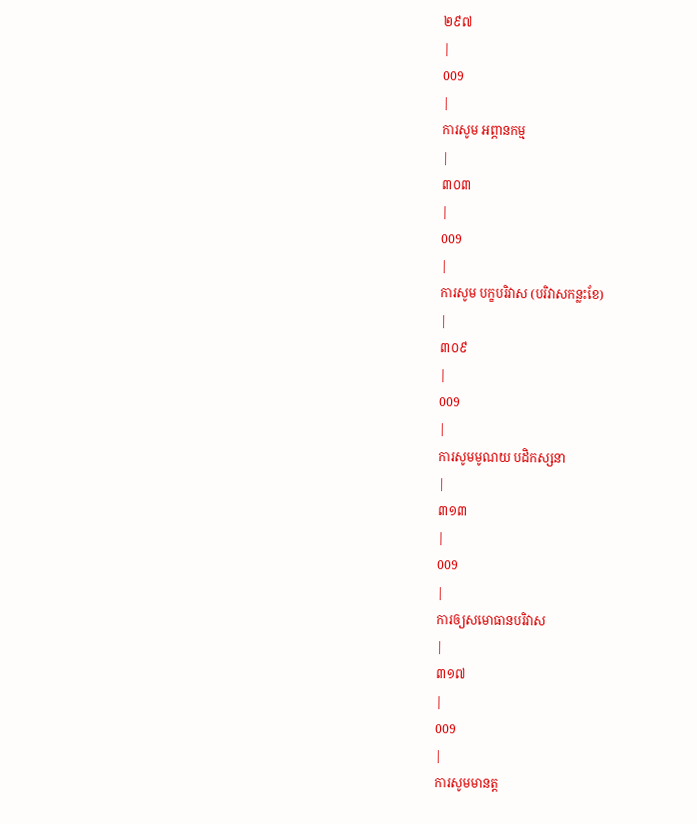២៩៧
|
009
|
ការសូម អព្ភានកម្ម
|
៣០៣
|
009
|
ការសូម បក្ខបរិវាស (បរិវាសកន្លះខែ)
|
៣០៩
|
009
|
ការសូមមូណយ បដិកស្សនា
|
៣១៣
|
009
|
ការឲ្យសមោធានបរិវាស
|
៣១៧
|
009
|
ការសូមមានត្ត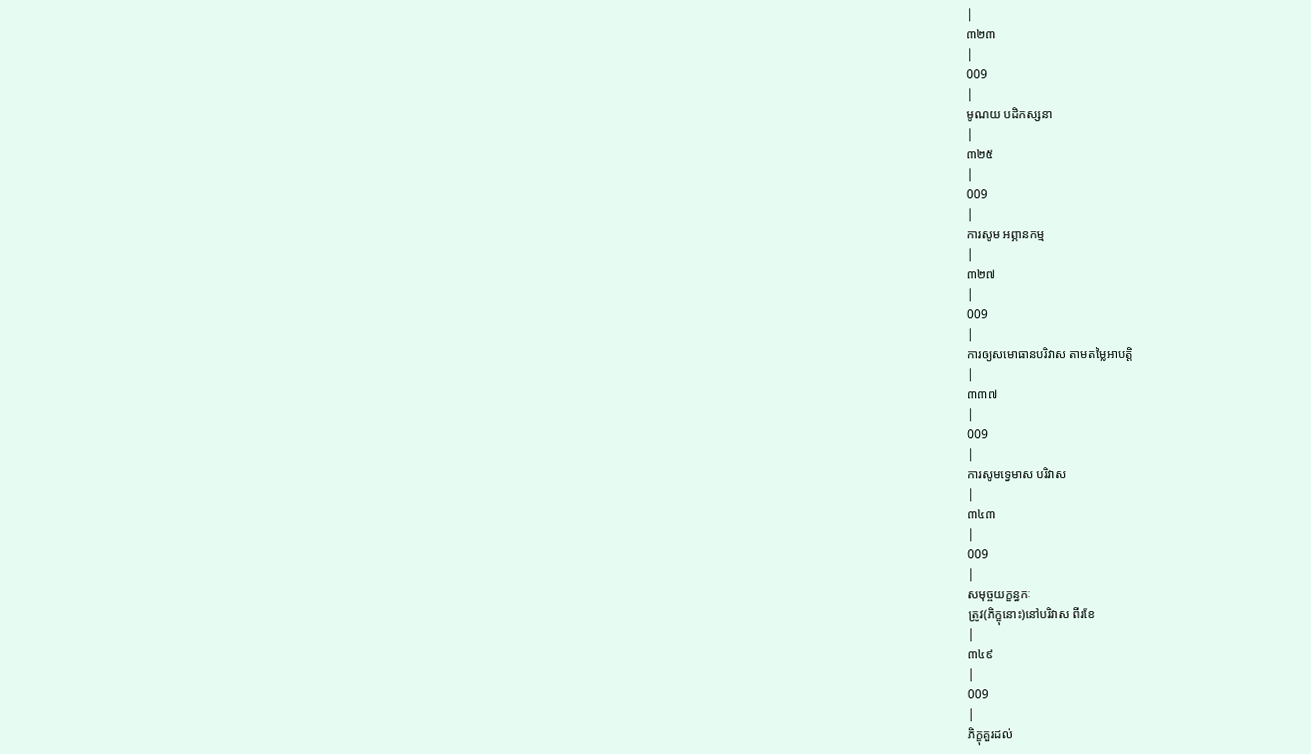|
៣២៣
|
009
|
មូណយ បដិកស្សនា
|
៣២៥
|
009
|
ការសូម អព្ភានកម្ម
|
៣២៧
|
009
|
ការឲ្យសមោធានបរិវាស តាមតម្លៃអាបត្តិ
|
៣៣៧
|
009
|
ការសូមទ្វេមាស បរិវាស
|
៣៤៣
|
009
|
សមុច្ចយក្ខន្ធកៈ
ត្រូវ(ភិក្ខុនោះ)នៅបរិវាស ពីរខែ
|
៣៤៩
|
009
|
ភិក្ខុគួរដល់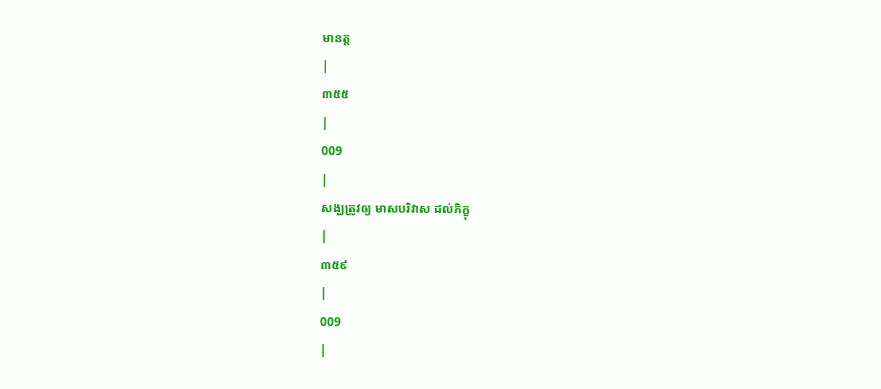មានត្ត
|
៣៥៥
|
009
|
សង្ឃត្រូវឲ្យ មាសបរិវាស ដល់ភិក្ខុ
|
៣៥៩
|
009
|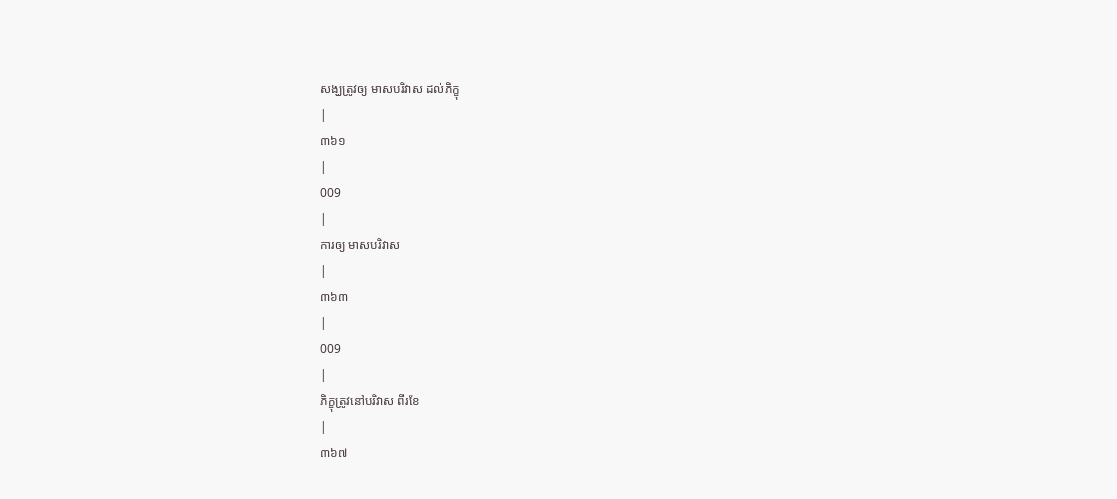សង្ឃត្រូវឲ្យ មាសបរិវាស ដល់ភិក្ខុ
|
៣៦១
|
009
|
ការឲ្យ មាសបរិវាស
|
៣៦៣
|
009
|
ភិក្ខុត្រូវនៅបរិវាស ពីរខែ
|
៣៦៧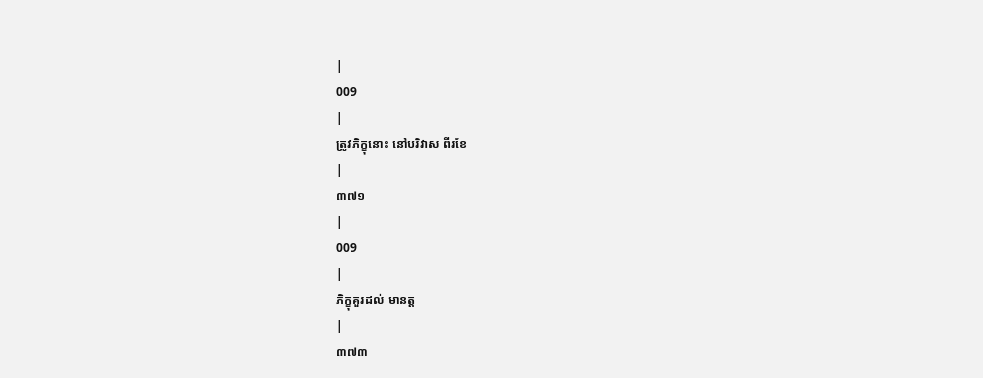|
009
|
ត្រូវភិក្ខុនោះ នៅបរិវាស ពីរខែ
|
៣៧១
|
009
|
ភិក្ខុគួរដល់ មានត្ត
|
៣៧៣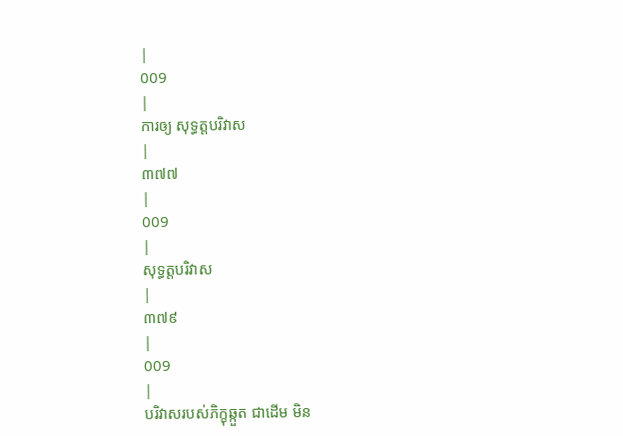|
009
|
ការឲ្យ សុទ្ធត្តបរិវាស
|
៣៧៧
|
009
|
សុទ្ធត្តបរិវាស
|
៣៧៩
|
009
|
បរិវាសរបស់ភិក្ខុឆ្កួត ជាដើម មិន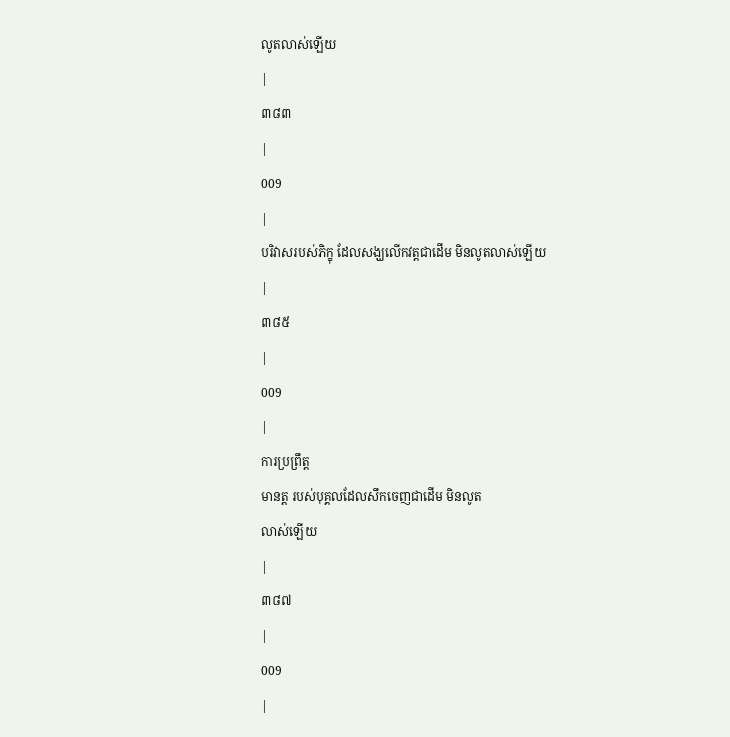លូតលាស់ឡើយ
|
៣៨៣
|
009
|
បរិវាសរបស់ភិក្ខុ ដែលសង្ឃលើកវត្តជាដើម មិនលូតលាស់ឡើយ
|
៣៨៥
|
009
|
ការប្រព្រឹត្ត
មានត្ត របស់បុគ្គលដែលសឹកចេញជាដើម មិនលូត
លាស់ឡើយ
|
៣៨៧
|
009
|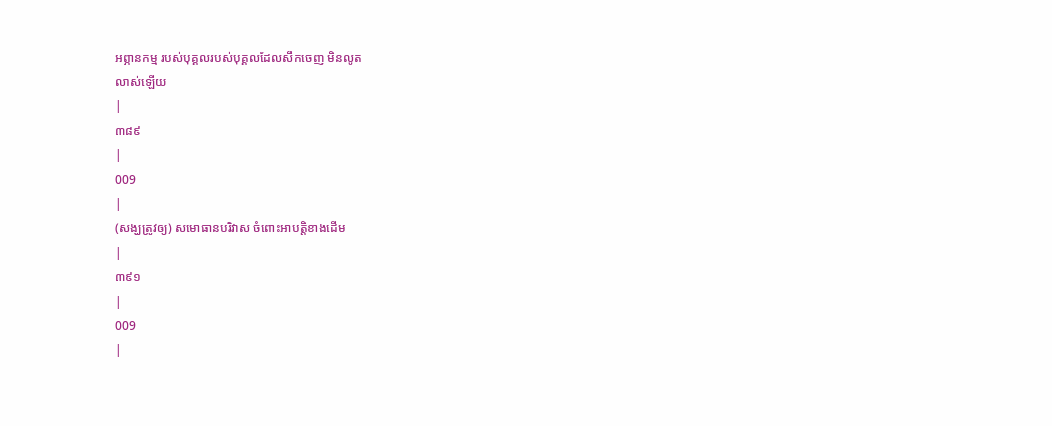អព្ភានកម្ម របស់បុគ្គលរបស់បុគ្គលដែលសឹកចេញ មិនលូត
លាស់ឡើយ
|
៣៨៩
|
009
|
(សង្ឃត្រូវឲ្យ) សមោធានបរិវាស ចំពោះអាបត្តិខាងដើម
|
៣៩១
|
009
|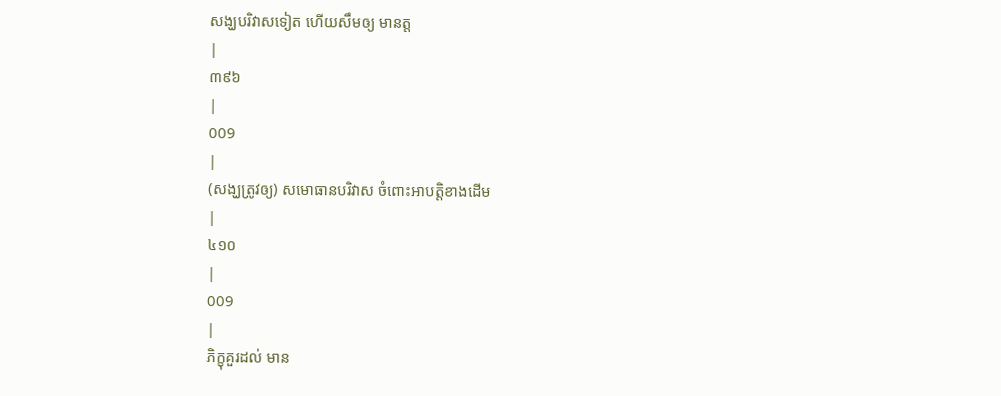សង្ឃបរិវាសទៀត ហើយសឹមឲ្យ មានត្ត
|
៣៩៦
|
009
|
(សង្ឃត្រូវឲ្យ) សមោធានបរិវាស ចំពោះអាបត្តិខាងដើម
|
៤១០
|
009
|
ភិក្ខុគួរដល់ មាន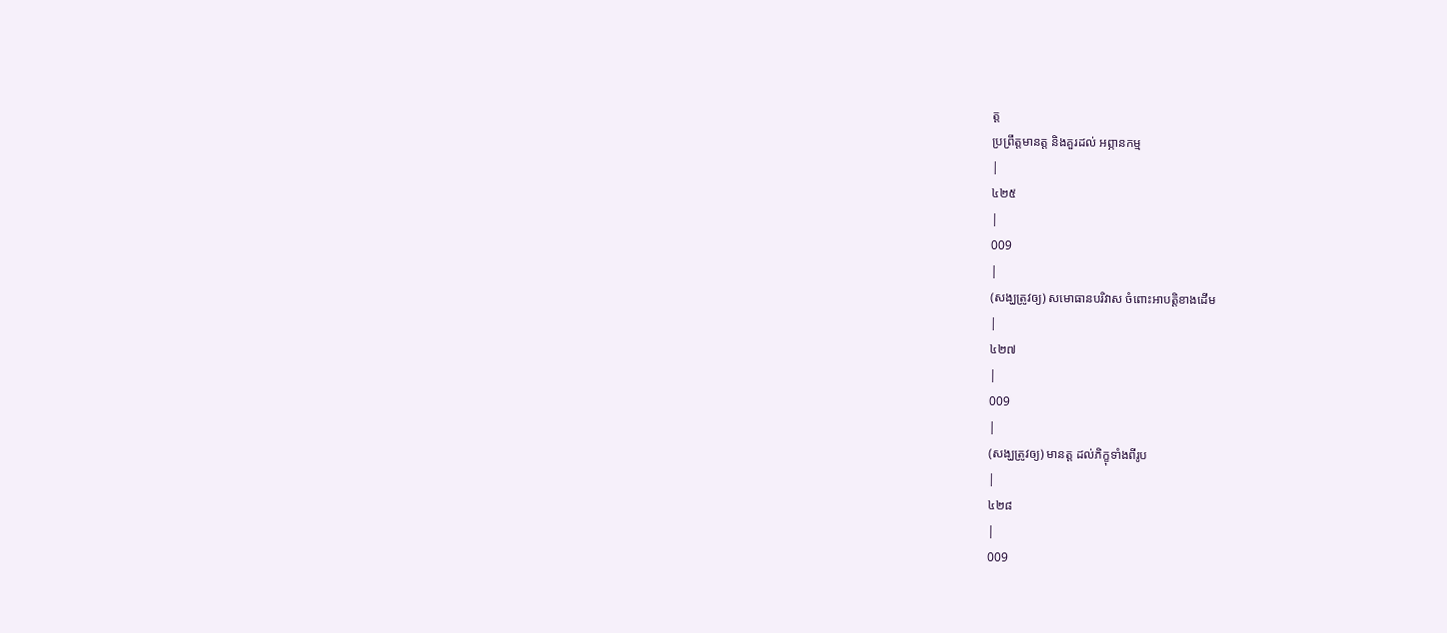ត្ត
ប្រព្រឹត្តមានត្ត និងគួរដល់ អព្ភានកម្ម
|
៤២៥
|
009
|
(សង្ឃត្រូវឲ្យ) សមោធានបរិវាស ចំពោះអាបត្តិខាងដើម
|
៤២៧
|
009
|
(សង្ឃត្រូវឲ្យ) មានត្ត ដល់ភិក្ខុទាំងពីរូប
|
៤២៨
|
009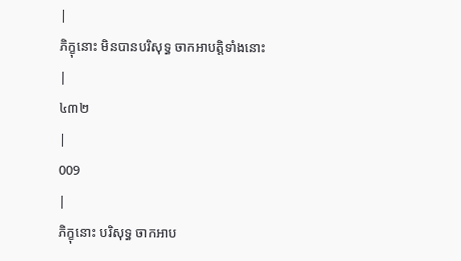|
ភិក្ខុនោះ មិនបានបរិសុទ្ធ ចាកអាបត្តិទាំងនោះ
|
៤៣២
|
009
|
ភិក្ខុនោះ បរិសុទ្ធ ចាកអាប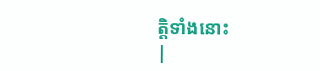ត្តិទាំងនោះ
|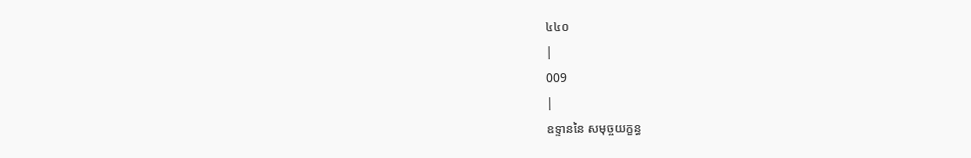៤៤០
|
009
|
ឧទ្ទាននៃ សមុច្ចយក្ខន្ធ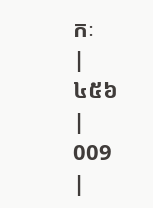កៈ
|
៤៥៦
|
009
|